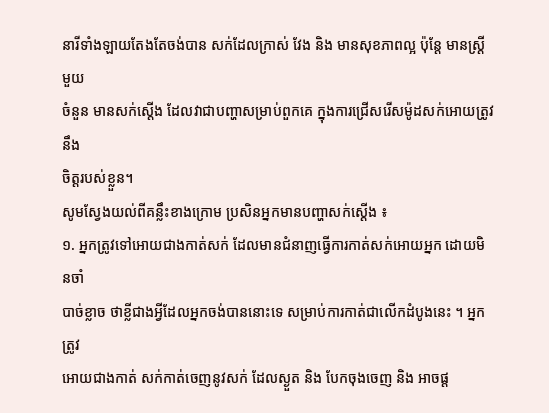នារីទាំងឡាយតែងតែចង់បាន សក់ដែលក្រាស់ វែង និង មានសុខភាពល្អ ប៉ុន្តែ មានស្ត្រីមួយ
ចំនួន មានសក់ស្តើង ដែលវាជាបញ្ហាសម្រាប់ពួកគេ ក្នុងការជ្រើសរើសម៉ូដសក់អោយត្រូវនឹង
ចិត្តរបស់ខ្លួន។
សូមស្វែងយល់ពីគន្លឹះខាងក្រោម ប្រសិនអ្នកមានបញ្ហាសក់ស្ដើង ៖
១. អ្នកត្រូវទៅអោយជាងកាត់សក់ ដែលមានជំនាញធ្វើការកាត់សក់អោយអ្នក ដោយមិនចាំ
បាច់ខ្លាច ថាខ្លីជាងអ្វីដែលអ្នកចង់បាននោះទេ សម្រាប់ការកាត់ជាលើកដំបូងនេះ ។ អ្នកត្រូវ
អោយជាងកាត់ សក់កាត់ចេញនូវសក់ ដែលស្ងួត និង បែកចុងចេញ និង អាចផ្ត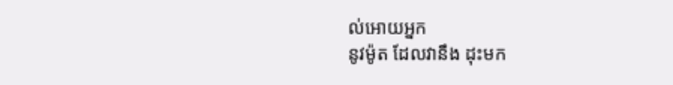ល់អោយអ្នក
នូវម៉ូត ដែលវានឹង ដុះមក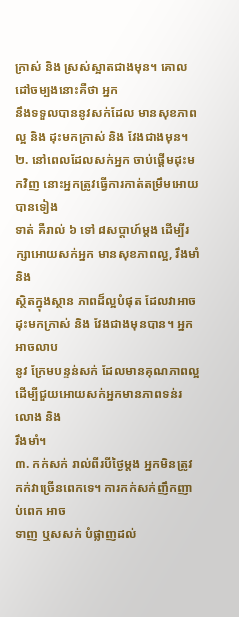ក្រាស់ និង ស្រស់ស្អាតជាងមុន។ គោលដៅចម្បងនោះគឺថា អ្នក
នឹងទទួលបាននូវសក់ដែល មានសុខភាពល្អ និង ដុះមកក្រាស់ និង វែងជាងមុន។
២. នៅពេលដែលសក់អ្នក ចាប់ផ្តើមដុះមកវិញ នោះអ្នកត្រូវធ្វើការកាត់តម្រឹមអោយបានទៀង
ទាត់ គឺរាល់ ៦ ទៅ ៨សប្តាហ៍ម្តង ដើម្បីរក្សាអោយសក់អ្នក មានសុខភាពល្អ, រឹងមាំ និង
ស្ថិតក្នុងស្ថាន ភាពដ៏ល្អបំផុត ដែលវាអាចដុះមកក្រាស់ និង វែងជាងមុនបាន។ អ្នកអាចលាប
នូវ ក្រែមបន្ទន់សក់ ដែលមានគុណភាពល្អ ដើម្បីជួយអោយសក់អ្នកមានភាពទន់រលោង និង
រឹងមាំ។
៣. កក់សក់ រាល់ពីរបីថ្ងៃម្តង អ្នកមិនត្រូវកក់វាច្រើនពេកទេ។ ការកក់សក់ញឹកញាប់ពេក អាច
ទាញ ឬសសក់ បំផ្លាញដល់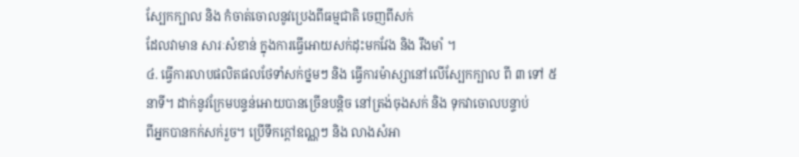ស្បែកក្បាល និង កំចាត់ចោលនូវប្រេងពីធម្មជាតិ ចេញពីសក់
ដែលវាមាន សារៈសំខាន់ ក្នុងការធ្វើអោយសក់ដុះមកវែង និង រឹងមាំ ។
៤. ធ្វើការលាបផលិតផលថែទាំសក់ថ្នមៗ និង ធ្វើការម៉ាស្សានៅលើស្បែកក្បាល ពី ៣ ទៅ ៥
នាទី។ ដាក់នូវក្រែមបន្ទន់អោយបានច្រើនបន្តិច នៅត្រង់ចុងសក់ និង ទុកវាចោលបន្ទាប់
ពីអ្នកបានកក់សក់រួច។ ប្រើទឹកក្តៅឧណ្ណៗ និង លាងសំអា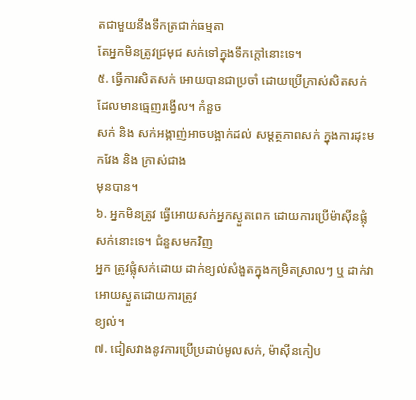តជាមួយនឹងទឹកត្រជាក់ធម្មតា
តែអ្នកមិនត្រូវជ្រមុជ សក់ទៅក្នុងទឹកក្តៅនោះទេ។
៥. ធ្វើការសិតសក់ អោយបានជាប្រចាំ ដោយប្រើក្រាស់សិតសក់ ដែលមានធ្មេញរង្វើល។ កំនួច
សក់ និង សក់អង្កាញ់អាចបង្អាក់ដល់ សម្តត្ថភាពសក់ ក្នុងការដុះមកវែង និង ក្រាស់ជាង
មុនបាន។
៦. អ្នកមិនត្រូវ ធ្វើអោយសក់អ្នកស្ងួតពេក ដោយការប្រើម៉ាស៊ីនផ្លុំសក់នោះទេ។ ជំនួសមកវិញ
អ្នក ត្រូវផ្លុំសក់ដោយ ដាក់ខ្យល់សំងួតក្នុងកម្រិតស្រាលៗ ឬ ដាក់វាអោយស្ងួតដោយការត្រូវ
ខ្យល់។
៧. ជៀសវាងនូវការប្រើប្រដាប់មូលសក់, ម៉ាស៊ីនកៀប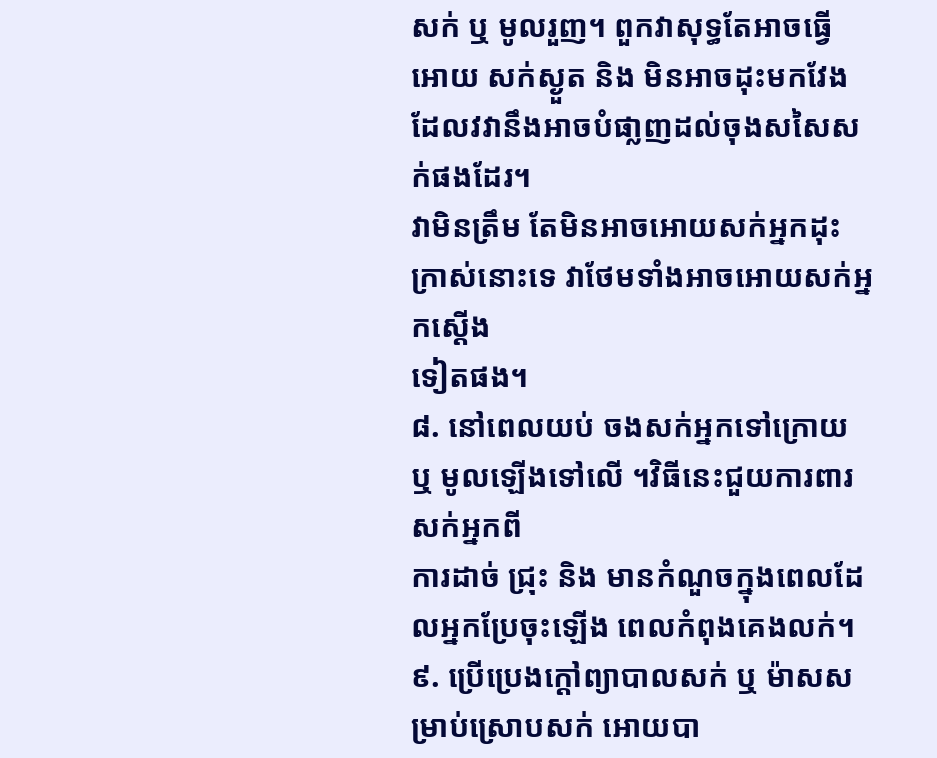សក់ ឬ មូលរួញ។ ពួកវាសុទ្ធតែអាចធ្វើ
អោយ សក់ស្ងួត និង មិនអាចដុះមកវែង ដែលវវានឹងអាចបំផា្លញដល់ចុងសសៃសក់ផងដែរ។
វាមិនត្រឹម តែមិនអាចអោយសក់អ្នកដុះក្រាស់នោះទេ វាថែមទាំងអាចអោយសក់អ្នកស្តើង
ទៀតផង។
៨. នៅពេលយប់ ចងសក់អ្នកទៅក្រោយ ឬ មូលឡើងទៅលើ ។វិធីនេះជួយការពារ សក់អ្នកពី
ការដាច់ ជ្រុះ និង មានកំណួចក្នុងពេលដែលអ្នកប្រែចុះឡើង ពេលកំពុងគេងលក់។
៩. ប្រើប្រេងក្តៅព្យាបាលសក់ ឬ ម៉ាសសម្រាប់ស្រោបសក់ អោយបា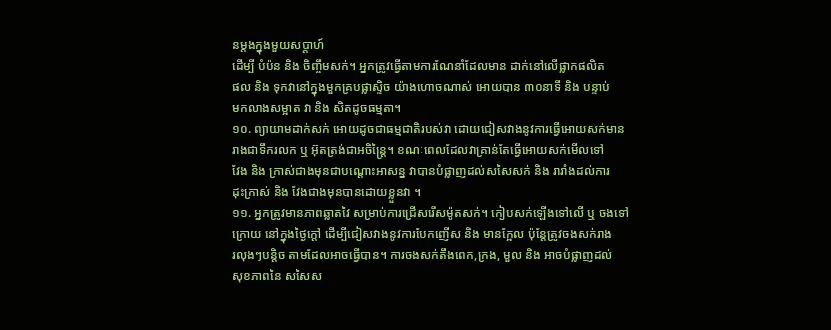នម្តងក្នុងមួយសប្តាហ៍
ដើម្បី បំប៉ន និង ចិញ្ចឹមសក់។ អ្នកត្រូវធ្វើតាមការណែនាំដែលមាន ដាក់នៅលើផ្លាកផលិត
ផល និង ទុកវានៅក្នុងមួកគ្របផ្លាស្ទិច យ៉ាងហោចណាស់ អោយបាន ៣០នាទី និង បន្ទាប់
មកលាងសម្អាត វា និង សិតដូចធម្មតា។
១០. ព្យាយាមដាក់សក់ អោយដូចជាធម្មជាតិរបស់វា ដោយជៀសវាងនូវការធ្វើអោយសក់មាន
រាងជាទឹករលក ឬ អ៊ុតត្រង់ជាអចិន្ត្រៃ។ ខណៈពេលដែលវាគ្រាន់តែធ្វើអោយសក់មើលទៅ
វែង និង ក្រាស់ជាងមុនជាបណ្តោះអាសន្ន វាបានបំផ្លាញដល់សសៃសក់ និង រារាំងដល់ការ
ដុះក្រាស់ និង វែងជាងមុនបានដោយខ្លួនវា ។
១១. អ្នកត្រូវមានភាពឆ្លាតវៃ សម្រាប់ការជ្រើសរើសម៉ូតសក់។ កៀបសក់ឡើងទៅលើ ឬ ចងទៅ
ក្រោយ នៅក្នុងថ្ងៃក្តៅ ដើម្បីជៀសវាងនូវការបែកញើស និង មានក្អែល ប៉ុន្តែត្រូវចងសក់រាង
រលុងៗបន្តិច តាមដែលអាចធ្វើបាន។ ការចងសក់តឹងពេក,ក្រង, មួល និង អាចបំផ្លាញដល់
សុខភាពនៃ សសៃស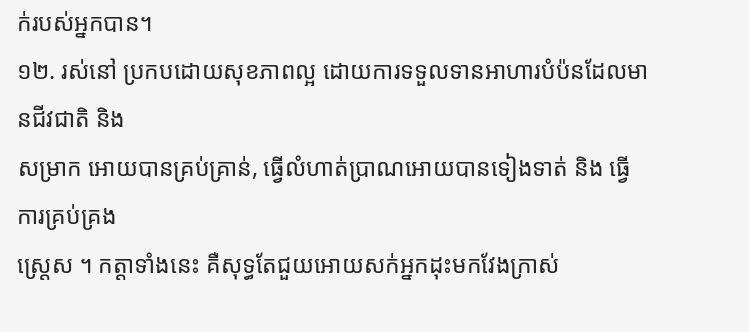ក់របស់អ្នកបាន។
១២. រស់នៅ ប្រកបដោយសុខភាពល្អ ដោយការទទួលទានអាហារបំប៉នដែលមានជីវជាតិ និង
សម្រាក អោយបានគ្រប់គ្រាន់, ធ្វើលំហាត់ប្រាណអោយបានទៀងទាត់ និង ធ្វើការគ្រប់គ្រង
ស្ត្រេស ។ កត្តាទាំងនេះ គឺសុទ្ធតែជួយអោយសក់អ្នកដុះមកវែងក្រាស់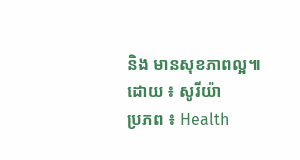និង មានសុខភាពល្អ៕
ដោយ ៖ សូរីយ៉ា
ប្រភព ៖ Health